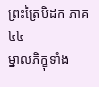ព្រះត្រៃបិដក ភាគ ៤៤
ម្នាលភិក្ខុទាំង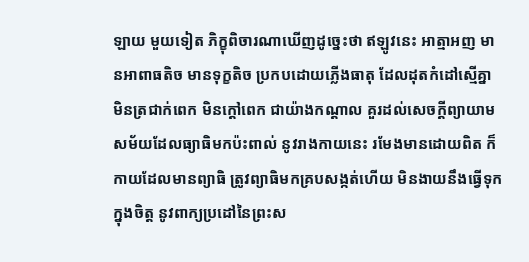ឡាយ មួយទៀត ភិក្ខុពិចារណាឃើញដូច្នេះថា ឥឡូវនេះ អាត្មាអញ មានអាពាធតិច មានទុក្ខតិច ប្រកបដោយភ្លើងធាតុ ដែលដុតកំដៅស្មើគ្នា មិនត្រជាក់ពេក មិនក្តៅពេក ជាយ៉ាងកណ្តាល គួរដល់សេចក្តីព្យាយាម សម័យដែលធ្យាធិមកប៉ះពាល់ នូវរាងកាយនេះ រមែងមានដោយពិត ក៏កាយដែលមានព្យាធិ ត្រូវព្យាធិមកគ្របសង្កត់ហើយ មិនងាយនឹងធ្វើទុកក្នុងចិត្ត នូវពាក្យប្រដៅនៃព្រះស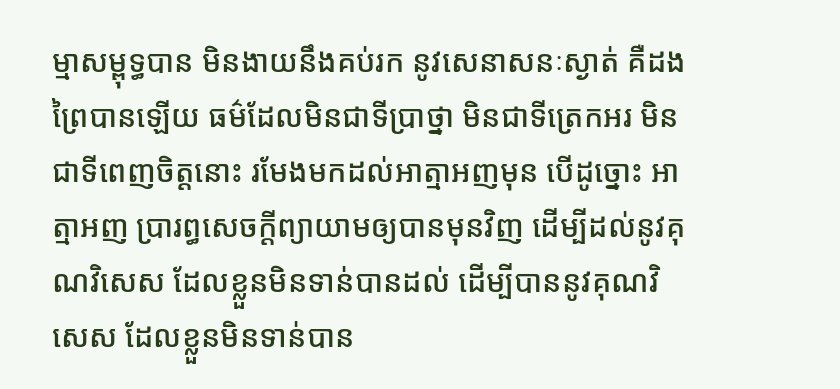ម្មាសម្ពុទ្ធបាន មិនងាយនឹងគប់រក នូវសេនាសនៈស្ងាត់ គឺដងព្រៃបានឡើយ ធម៌ដែលមិនជាទីប្រាថ្នា មិនជាទីត្រេកអរ មិនជាទីពេញចិត្តនោះ រមែងមកដល់អាត្មាអញមុន បើដូច្នោះ អាត្មាអញ ប្រារព្ធសេចក្តីព្យាយាមឲ្យបានមុនវិញ ដើម្បីដល់នូវគុណវិសេស ដែលខ្លួនមិនទាន់បានដល់ ដើម្បីបាននូវគុណវិសេស ដែលខ្លួនមិនទាន់បាន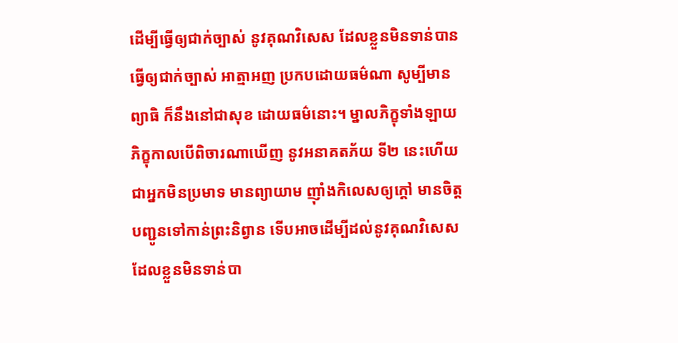ដើម្បីធ្វើឲ្យជាក់ច្បាស់ នូវគុណវិសេស ដែលខ្លួនមិនទាន់បានធ្វើឲ្យជាក់ច្បាស់ អាត្មាអញ ប្រកបដោយធម៌ណា សូម្បីមានព្យាធិ ក៏នឹងនៅជាសុខ ដោយធម៌នោះ។ ម្នាលភិក្ខុទាំងឡាយ ភិក្ខុកាលបើពិចារណាឃើញ នូវអនាគតភ័យ ទី២ នេះហើយ ជាអ្នកមិនប្រមាទ មានព្យាយាម ញ៉ាំងកិលេសឲ្យក្តៅ មានចិត្តបញ្ជូនទៅកាន់ព្រះនិព្វាន ទើបអាចដើម្បីដល់នូវគុណវិសេស ដែលខ្លួនមិនទាន់បា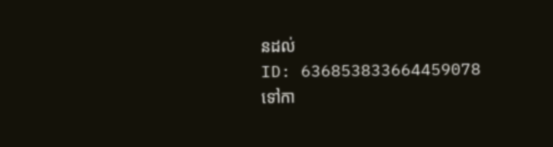នដល់
ID: 636853833664459078
ទៅកា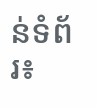ន់ទំព័រ៖